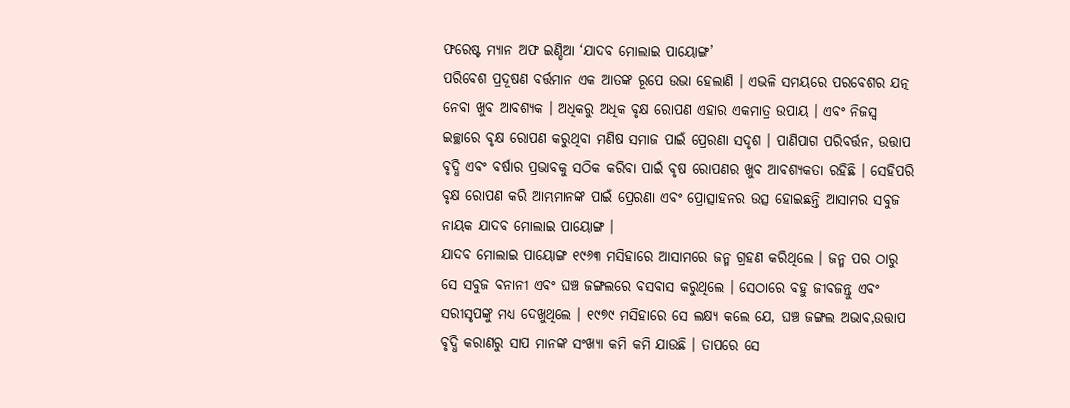ଫରେଷ୍ଟ ମ୍ୟାନ ଅଫ ଇଣ୍ଡିଆ ‘ଯାଦବ ମୋଲାଇ ପାୟୋଙ୍ଗ’
ପରିବେଶ ପ୍ରଦୂଷଣ ବର୍ତ୍ତମାନ ଏକ ଆତଙ୍କ ରୂପେ ଉଭା ହେଲାଣି । ଏଭଳି ସମୟରେ ପରବେଶର ଯତ୍ନ ନେବା ଖୁବ ଆବଶ୍ୟକ । ଅଧିକରୁ ଅଧିକ ବୃକ୍ଷ ରୋପଣ ଏହାର ଏକମାତ୍ର ଉପାୟ । ଏବଂ ନିଜସ୍ୱ ଇଚ୍ଛାରେ ବୃକ୍ଷ ରୋପଣ କରୁଥିବା ମଣିଷ ସମାଜ ପାଇଁ ପ୍ରେରଣା ସଦୃଶ । ପାଣିପାଗ ପରିବର୍ତ୍ତନ, ଉତ୍ତାପ ବୃଦ୍ଧି ଏବଂ ବର୍ଷାର ପ୍ରଭାବକୁ ସଠିକ କରିବା ପାଇଁ ବୃଷ ରୋପଣର ଖୁବ ଆବଶ୍ୟକତା ରହିଛି । ସେହିପରି ବୃକ୍ଷ ରୋପଣ କରି ଆମ୍ଭମାନଙ୍କ ପାଇଁ ପ୍ରେରଣା ଏବଂ ପ୍ରୋତ୍ସାହନର ଉତ୍ସ ହୋଇଛନ୍ତି ଆସାମର ସବୁଜ ନାୟକ ଯାଦବ ମୋଲାଇ ପାୟୋଙ୍ଗ ।
ଯାଦବ ମୋଲାଇ ପାୟୋଙ୍ଗ ୧୯୬୩ ମସିହାରେ ଆସାମରେ ଜନ୍ମ ଗ୍ରହଣ କରିଥିଲେ । ଜନ୍ମ ପର ଠାରୁ ସେ ସବୁଜ ବନାନୀ ଏବଂ ଘଞ୍ଚ ଜଙ୍ଗଲରେ ବସବାସ କରୁଥିଲେ । ସେଠାରେ ବହୁ ଜୀବଜନ୍ତୁ ଏବଂ ସରୀସୃପଙ୍କୁ ମଧ୍ୟ ଦେଖୁଥିଲେ । ୧୯୭୯ ମସିହାରେ ସେ ଲକ୍ଷ୍ୟ କଲେ ଯେ, ଘଞ୍ଚ ଜଙ୍ଗଲ ଅଭାବ,ଉତ୍ତାପ ବୃଦ୍ଧି କରାଣରୁ ସାପ ମାନଙ୍କ ସଂଖ୍ୟା କମି କମି ଯାଉଛି । ତାପରେ ସେ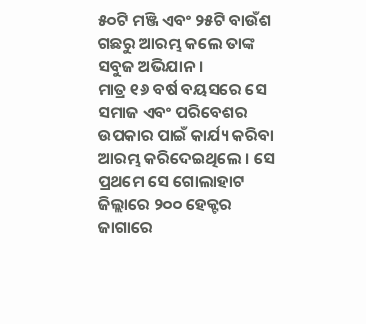୫୦ଟି ମଞ୍ଜି ଏବଂ ୨୫ଟି ବାଉଁଶ ଗଛରୁ ଆରମ୍ଭ କଲେ ତାଙ୍କ ସବୁଜ ଅଭିଯାନ ।
ମାତ୍ର ୧୬ ବର୍ଷ ବୟସରେ ସେ ସମାଜ ଏବଂ ପରିବେଶର ଉପକାର ପାଇଁ କାର୍ଯ୍ୟ କରିବା ଆରମ୍ଭ କରିଦେଇଥିଲେ । ସେ ପ୍ରଥମେ ସେ ଗୋଲାହାଟ ଜିଲ୍ଲାରେ ୨୦୦ ହେକ୍ଟର ଜାଗାରେ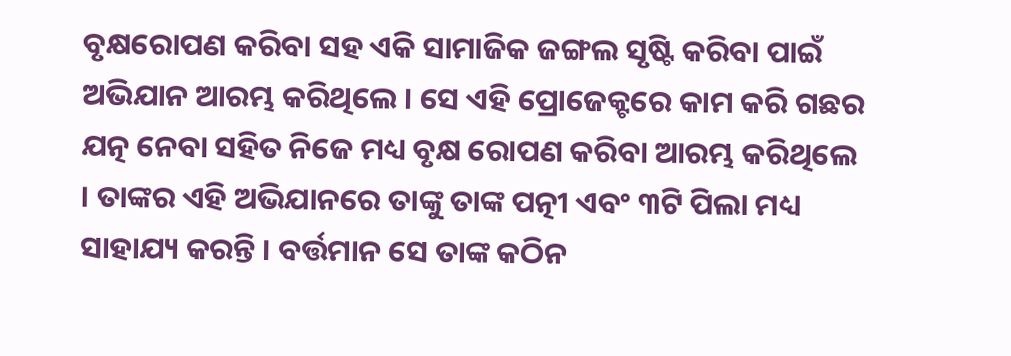ବୃକ୍ଷରୋପଣ କରିବା ସହ ଏକି ସାମାଜିକ ଜଙ୍ଗଲ ସୃଷ୍ଟି କରିବା ପାଇଁ ଅଭିଯାନ ଆରମ୍ଭ କରିଥିଲେ । ସେ ଏହି ପ୍ରୋଜେକ୍ଟରେ କାମ କରି ଗଛର ଯତ୍ନ ନେବା ସହିତ ନିଜେ ମଧ୍ୟ ବୃକ୍ଷ ରୋପଣ କରିବା ଆରମ୍ଭ କରିଥିଲେ । ତାଙ୍କର ଏହି ଅଭିଯାନରେ ତାଙ୍କୁ ତାଙ୍କ ପତ୍ନୀ ଏବଂ ୩ଟି ପିଲା ମଧ୍ୟ ସାହାଯ୍ୟ କରନ୍ତି । ବର୍ତ୍ତମାନ ସେ ତାଙ୍କ କଠିନ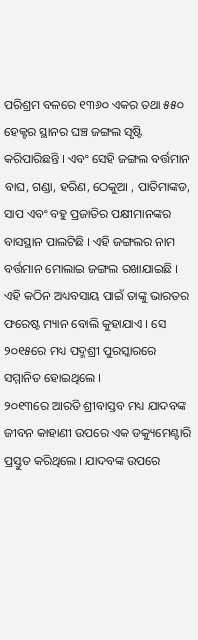ପରିଶ୍ରମ ବଳରେ ୧୩୬୦ ଏକର ତଥା ୫୫୦ ହେକ୍ଟର ସ୍ଥାନର ଘଞ୍ଚ ଜଙ୍ଗଲ ସୃଷ୍ଟି କରିପାରିଛନ୍ତି । ଏବଂ ସେହି ଜଙ୍ଗଲ ବର୍ତ୍ତମାନ ବାଘ, ଗଣ୍ଡା, ହରିଣ, ଠେକୁଆ , ପାତିମାଙ୍କଡ, ସାପ ଏବଂ ବହୁ ପ୍ରଜାତିର ପକ୍ଷୀମାନଙ୍କର ବାସସ୍ଥାନ ପାଲଟିଛି । ଏହି ଜଙ୍ଗଲର ନାମ ବର୍ତ୍ତମାନ ମୋଲାଇ ଜଙ୍ଗଲ ରଖାଯାଇଛି । ଏହି କଠିନ ଅଧ୍ୟବସାୟ ପାଇଁ ତାଙ୍କୁ ଭାରତର ଫରେଷ୍ଟ ମ୍ୟାନ ବୋଲି କୁହାଯାଏ । ସେ ୨୦୧୫ରେ ମଧ୍ୟ ପଦ୍ମଶ୍ରୀ ପୁରସ୍କାରରେ ସମ୍ମାନିତ ହୋଇଥିଲେ ।
୨୦୧୩ରେ ଆରତି ଶ୍ରୀବାସ୍ତବ ମଧ୍ୟ ଯାଦବଙ୍କ ଜୀବନ କାହାଣୀ ଉପରେ ଏକ ଡକ୍ୟୁମେଣ୍ଟାରି ପ୍ରସ୍ତୁତ କରିଥିଲେ । ଯାଦବଙ୍କ ଉପରେ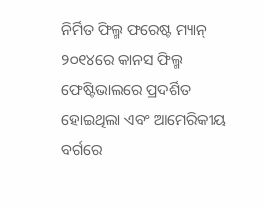ନିର୍ମିତ ଫିଲ୍ମ ଫରେଷ୍ଟ ମ୍ୟାନ୍ ୨୦୧୪ରେ କାନସ ଫିଲ୍ମ ଫେଷ୍ଟିଭାଲରେ ପ୍ରଦର୍ଶିତ ହୋଇଥିଲା ଏବଂ ଆମେରିକୀୟ ବର୍ଗରେ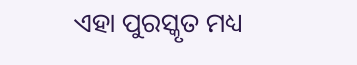ଏହା ପୁରସ୍କୃତ ମଧ୍ୟ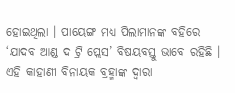ହୋଇଥିଲା । ପାୟେଙ୍ଗ ମଧ୍ୟ ପିଲାମାନଙ୍କ ବହିରେ ‘ଯାଦବ ଆଣ୍ଡ ଦ ଟ୍ରି ପ୍ଲେସ’ ବିଷୟବସ୍ତୁ ଭାବେ ରହିଛି । ଏହି କାହାଣୀ ବିନାୟକ ବ୍ରହ୍ମାଙ୍କ ଦ୍ୱାରା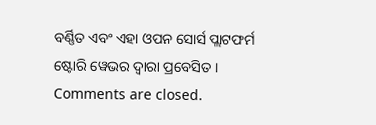ବର୍ଣ୍ଣିତ ଏବଂ ଏହା ଓପନ ସୋର୍ସ ପ୍ଲାଟଫର୍ମ ଷ୍ଟୋରି ୱେଭର ଦ୍ୱାରା ପ୍ରବେସିତ ।
Comments are closed.